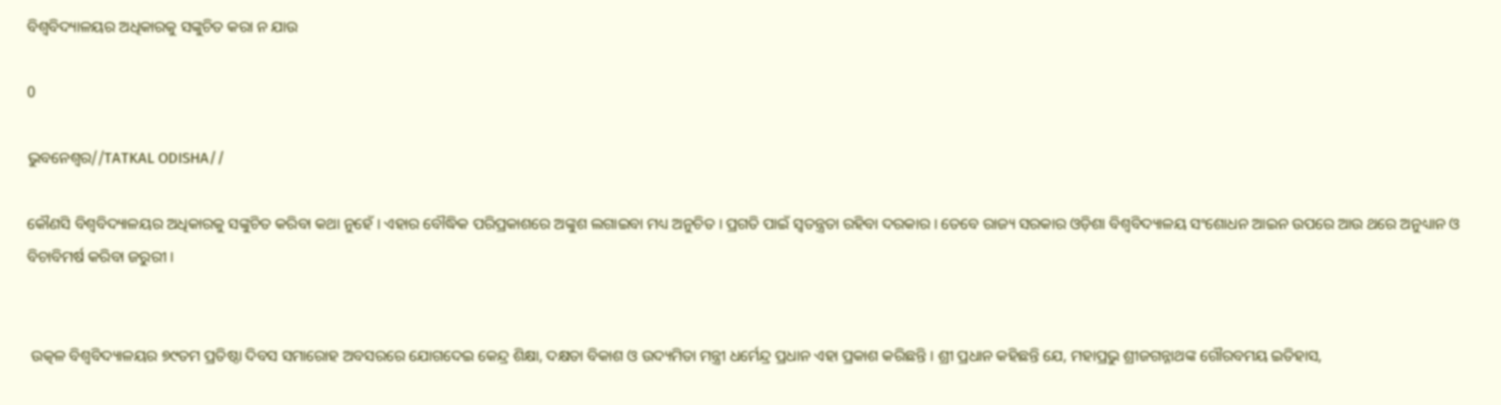ବିଶ୍ୱବିଦ୍ୟାଳୟର ଅଧିକାରକୁ ସଙ୍କୁଚିତ କରା ନ ଯାଉ

0

ଭୁବନେଶ୍ୱର//TATKAL ODISHA//

କୌଣସି ବିଶ୍ୱବିଦ୍ୟାଳୟର ଅଧିକାରକୁ ସଙ୍କୁଚିତ କରିବା କଥା ନୁହେଁ । ଏହାର ବୌଦ୍ଧିକ ପରିପ୍ରକାଶରେ ଅଙ୍କୁଶ ଲଗାଇବା ମଧ୍ୟ ଅନୁଚିତ । ପ୍ରଗତି ପାଇଁ ସ୍ୱତନ୍ତ୍ରତା ରହିବା ଦରକାର । ତେବେ ରାଜ୍ୟ ସରକାର ଓଡ଼ିଶା ବିଶ୍ୱବିଦ୍ୟାଳୟ ସଂଶୋଧନ ଆଇନ ଉପରେ ଆଉ ଥରେ ଅନୁଧ୍ୟାନ ଓ ବିଚାବିମର୍ଷ କରିବା ଜରୁରୀ ।


 ଉତ୍କଳ ବିଶ୍ୱବିଦ୍ୟାଳୟର ୭୯ତମ ପ୍ରତିଷ୍ଠା ଦିବସ ସମାରୋହ ଅବସରରେ ଯୋଗଦେଇ କେନ୍ଦ୍ର ଶିକ୍ଷା, ଦକ୍ଷତା ବିକାଶ ଓ ଉଦ୍ୟମିତା ମନ୍ତ୍ରୀ ଧର୍ମେନ୍ଦ୍ର ପ୍ରଧାନ ଏହା ପ୍ରକାଶ କରିଛନ୍ତି । ଶ୍ରୀ ପ୍ରଧାନ କହିଛନ୍ତି ଯେ, ମହାପ୍ରଭୁ ଶ୍ରୀଜଗନ୍ନାଥଙ୍କ ଗୌରବମୟ ଇତିହାସ,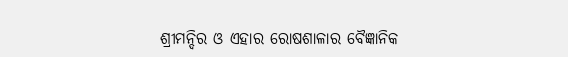ଶ୍ରୀମନ୍ଦିର ଓ ଏହାର ରୋଷଶାଳାର ବୈଜ୍ଞାନିକ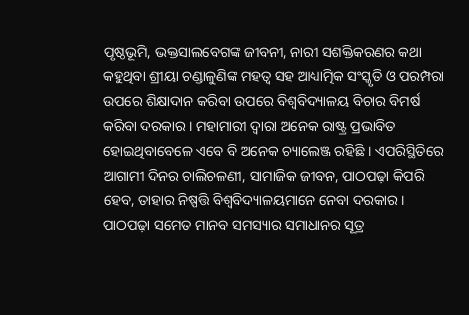ପୃଷ୍ଠଭୂମି, ଭକ୍ତସାଲବେଗଙ୍କ ଜୀବନୀ, ନାରୀ ସଶକ୍ତିକରଣର କଥା କହୁଥିବା ଶ୍ରୀୟା ଚଣ୍ଡାଳୁଣିଙ୍କ ମହତ୍ୱ ସହ ଆଧ୍ୟାତ୍ମିକ ସଂସ୍କୃତି ଓ ପରମ୍ପରା ଉପରେ ଶିକ୍ଷାଦାନ କରିବା ଉପରେ ବିଶ୍ୱବିଦ୍ୟାଳୟ ବିଚାର ବିମର୍ଷ କରିବା ଦରକାର । ମହାମାରୀ ଦ୍ୱାରା ଅନେକ ରାଷ୍ଟ୍ର ପ୍ରଭାବିତ ହୋଇଥିବାବେଳେ ଏବେ ବି ଅନେକ ଚ୍ୟାଲେଞ୍ଜ ରହିଛି । ଏପରିସ୍ଥିତିରେ ଆଗାମୀ ଦିନର ଚାଲିଚଳଣୀ, ସାମାଜିକ ଜୀବନ, ପାଠପଢ଼ା କିପରି ହେବ, ତାହାର ନିଷ୍ପତ୍ତି ବିଶ୍ୱବିଦ୍ୟାଳୟମାନେ ନେବା ଦରକାର । ପାଠପଢ଼ା ସମେତ ମାନବ ସମସ୍ୟାର ସମାଧାନର ସୂତ୍ର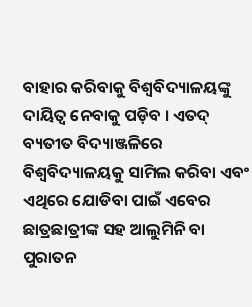ବାହାର କରିବାକୁ ବିଶ୍ୱବିଦ୍ୟାଳୟଙ୍କୁ ଦାୟିତ୍ୱ ନେବାକୁ ପଡ଼ିବ । ଏତଦ୍ ବ୍ୟତୀତ ବିଦ୍ୟାଞ୍ଜଳିରେ ବିଶ୍ୱବିଦ୍ୟାଳୟକୁ ସାମିଲ କରିବା ଏବଂ ଏଥିରେ ଯୋଡିବା ପାଇଁ ଏବେର ଛାତ୍ରଛାତ୍ରୀଙ୍କ ସହ ଆଲୁମିନି ବା ପୁରାତନ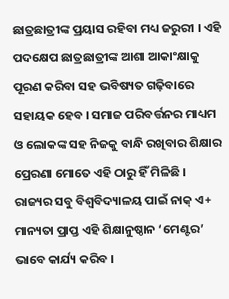ଛାତ୍ରଛାତ୍ରୀଙ୍କ ପ୍ରୟାସ ରହିବା ମଧ୍ୟ ଜରୁରୀ । ଏହି ପଦକ୍ଷେପ ଛାତ୍ରଛାତ୍ରୀଙ୍କ ଆଶା ଆକାଂକ୍ଷାକୁ ପୂରଣ କରିବା ସହ ଭବିଷ୍ୟତ ଗଢ଼ିବାରେ ସହାୟକ ହେବ । ସମାଜ ପରିବର୍ତ୍ତନର ମାଧ୍ୟମ ଓ ଲୋକଙ୍କ ସହ ନିଜକୁ ବାନ୍ଧି ରଖିବାର ଶିକ୍ଷାର ପ୍ରେରଣା ମୋତେ ଏହି ଠାରୁ ହିଁ ମିଳିଛି । ରାଜ୍ୟର ସବୁ ବିଶ୍ୱବିଦ୍ୟାଳୟ ପାଇଁ ନାକ୍ ଏ+ ମାନ୍ୟତା ପ୍ରାପ୍ତ ଏହି ଶିକ୍ଷାନୁଷ୍ଠାନ ‘ମେଣ୍ଟର’ ଭାବେ କାର୍ଯ୍ୟ କରିବ ।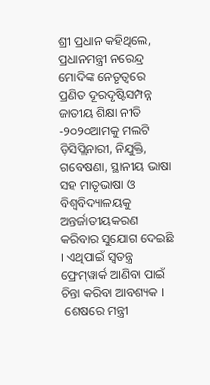ଶ୍ରୀ ପ୍ରଧାନ କହିଥିଲେ, ପ୍ରଧାନମନ୍ତ୍ରୀ ନରେନ୍ଦ୍ର ମୋଦିଙ୍କ ନେତୃତ୍ୱରେ ପ୍ରଣିତ ଦୂରଦୃଷ୍ଟିସମ୍ପନ୍ନ ଜାତୀୟ ଶିକ୍ଷା ନୀତି -୨୦୨୦ଆମକୁ ମଲଟି ଡ଼ିସିପ୍ଲିନାରୀ, ନିଯୁକ୍ତି, ଗବେଷଣା, ସ୍ଥାନୀୟ ଭାଷା ସହ ମାତୃଭାଷା ଓ ବିଶ୍ୱବିଦ୍ୟାଳୟକୁ ଅନ୍ତର୍ଜାତୀୟକରଣ କରିବାର ସୁଯୋଗ ଦେଇଛି । ଏଥିପାଇଁ ସ୍ୱତନ୍ତ୍ର ଫ୍ରେମ୍‌ୱାର୍କ ଆଣିବା ପାଇଁ ଚିନ୍ତା କରିବା ଆବଶ୍ୟକ ।
 ଶେଷରେ ମନ୍ତ୍ରୀ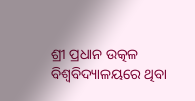ଶ୍ରୀ ପ୍ରଧାନ ଉତ୍କଳ ବିଶ୍ୱବିଦ୍ୟାଳୟରେ ଥିବା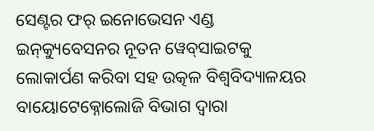ସେଣ୍ଟର ଫର୍ ଇନୋଭେସନ ଏଣ୍ଡ ଇନ୍‌କ୍ୟୁବେସନର ନୂତନ ୱେବ୍‌ସାଇଟକୁ ଲୋକାର୍ପଣ କରିବା ସହ ଉତ୍କଳ ବିଶ୍ୱବିଦ୍ୟାଳୟର ବାୟୋଟେକ୍ନୋଲୋଜି ବିଭାଗ ଦ୍ୱାରା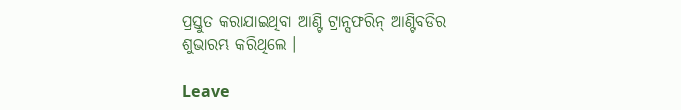ପ୍ରସ୍ତୁତ କରାଯାଇଥିବା ଆଣ୍ଟି ଟ୍ରାନ୍ସଫରିନ୍ ଆଣ୍ଟିବଡିର ଶୁଭାରମ୍ଭ କରିଥିଲେ ।

Leave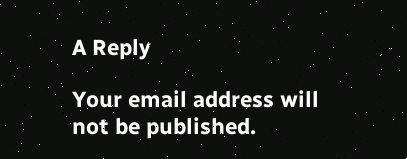A Reply

Your email address will not be published.